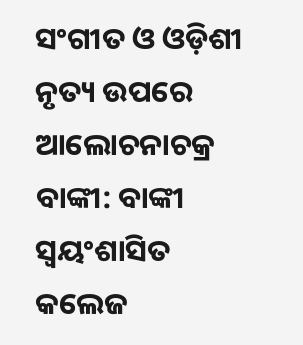ସଂଗୀତ ଓ ଓଡ଼ିଶୀ ନୃତ୍ୟ ଉପରେ ଆଲୋଚନାଚକ୍ର
ବାଙ୍କୀ: ବାଙ୍କୀ ସ୍ୱୟଂଶାସିତ କଲେଜ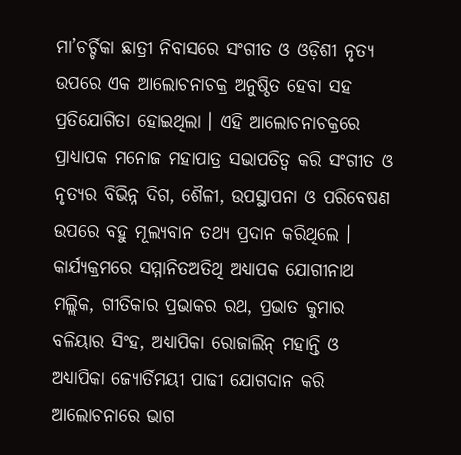ମା’ଚର୍ଚ୍ଚିକା ଛାତ୍ରୀ ନିବାସରେ ସଂଗୀତ ଓ ଓଡ଼ିଶୀ ନୃତ୍ୟ ଉପରେ ଏକ ଆଲୋଚନାଚକ୍ର ଅନୁଷ୍ଠିତ ହେବା ସହ ପ୍ରତିଯୋଗିତା ହୋଇଥିଲା । ଏହି ଆଲୋଚନାଚକ୍ରରେ ପ୍ରାଧ୍ୟାପକ ମନୋଜ ମହାପାତ୍ର ସଭାପତିତ୍ୱ କରି ସଂଗୀତ ଓ ନୃତ୍ୟର ବିଭିନ୍ନ ଦିଗ, ଶୈଳୀ, ଉପସ୍ଥାପନା ଓ ପରିବେଷଣ ଉପରେ ବହୁ ମୂଲ୍ୟବାନ ତଥ୍ୟ ପ୍ରଦାନ କରିଥିଲେ । କାର୍ଯ୍ୟକ୍ରମରେ ସମ୍ମାନିତଅତିଥି ଅଧ୍ୟାପକ ଯୋଗୀନାଥ ମଲ୍ଲିକ, ଗୀତିକାର ପ୍ରଭାକର ରଥ, ପ୍ରଭାତ କୁମାର ବଳିୟାର ସିଂହ, ଅଧ୍ୟାପିକା ରୋଜାଲିନ୍ ମହାନ୍ତି ଓ ଅଧ୍ୟାପିକା ଜ୍ୟୋର୍ତିମୟୀ ପାଢୀ ଯୋଗଦାନ କରି ଆଲୋଚନାରେ ଭାଗ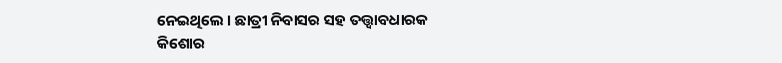ନେଇଥିଲେ । ଛାତ୍ରୀ ନିବାସର ସହ ତତ୍ତ୍ୱାବଧାରକ କିଶୋର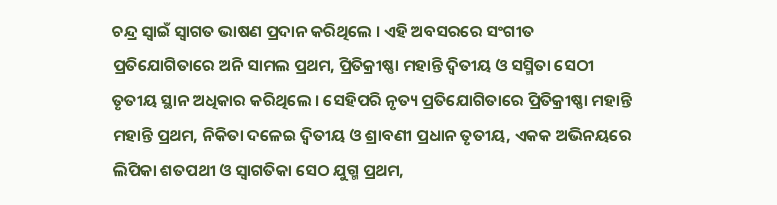ଚନ୍ଦ୍ର ସ୍ୱାଇଁ ସ୍ୱାଗତ ଭାଷଣ ପ୍ରଦାନ କରିଥିଲେ । ଏହି ଅବସରରେ ସଂଗୀତ ପ୍ରତିଯୋଗିତାରେ ଅନି ସାମଲ ପ୍ରଥମ, ପ୍ରିତିକ୍ରୀଷ୍ଣା ମହାନ୍ତି ଦ୍ୱିତୀୟ ଓ ସସ୍ମିତା ସେଠୀ ତୃତୀୟ ସ୍ଥାନ ଅଧିକାର କରିଥିଲେ । ସେହିପରି ନୃତ୍ୟ ପ୍ରତିଯୋଗିତାରେ ପ୍ରିତିକ୍ରୀଷ୍ଣା ମହାନ୍ତି ମହାନ୍ତି ପ୍ରଥମ, ନିକିତା ଦଳେଇ ଦ୍ୱିତୀୟ ଓ ଶ୍ରାବଣୀ ପ୍ରଧାନ ତୃତୀୟ, ଏକକ ଅଭିନୟରେ ଲିପିକା ଶତପଥୀ ଓ ସ୍ୱାଗତିକା ସେଠ ଯୁଗ୍ମ ପ୍ରଥମ,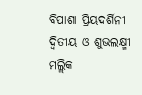ବିପାଶା ପ୍ରିୟଦର୍ଶିନୀ ଦ୍ୱିତୀୟ ଓ ଶୁଭଲକ୍ଷ୍ମୀ ମଲ୍ଲିକ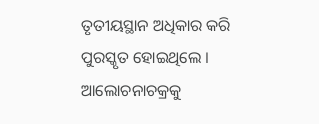ତୃତୀୟସ୍ଥାନ ଅଧିକାର କରି ପୁରସ୍କୃତ ହୋଇଥିଲେ । ଆଲୋଚନାଚକ୍ରକୁ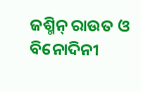ଜଶ୍ମିନ୍ ରାଉତ ଓ ବିନୋଦିନୀ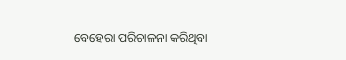ବେହେରା ପରିଚାଳନା କରିଥିବା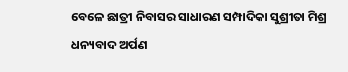ବେଳେ ଛାତ୍ରୀ ନିବାସର ସାଧାରଣ ସମ୍ପାଦିକା ସୁଶ୍ରୀତା ମିଶ୍ର ଧନ୍ୟବାଦ ଅର୍ପଣ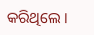କରିଥିଲେ ।